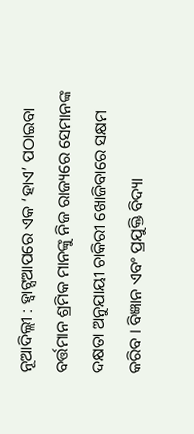ନୂଆଦିଲ୍ଲୀ : ହ୍ୱାଟ୍ସଆପରେ ଏକ ‘ହାଏ’ ପଠାଇବା ବର୍ତ୍ତମାନ ଶ୍ରମିକ ମାନଙ୍କୁ ନିଜ ରାଜ୍ୟରେ ସେମାନଙ୍କ ଦକ୍ଷତା ଅନୁଯାୟୀ ଚାକିରୀ ଖୋଜିବାରେ ସକ୍ଷମ କରିବ । ବିଜ୍ଞାନ ଏବଂ ପ୍ରଯୁକ୍ତି ବିଦ୍ୟା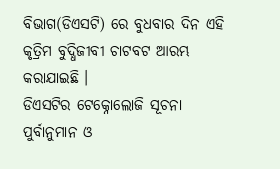ବିଭାଗ(ଡିଏସଟି) ରେ ବୁଧବାର ଦିନ ଏହି କୃତ୍ରିମ ବୁଦ୍ଧିଜୀବୀ ଚାଟବଟ ଆରମ୍ଭ କରାଯାଇଛି ।
ଡିଏସଟିର ଟେକ୍ନୋଲୋଜି ସୂଚନା ପୁର୍ବାନୁମାନ ଓ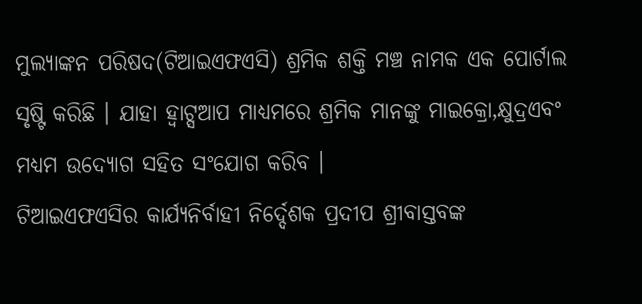ମୁଲ୍ୟାଙ୍କନ ପରିଷଦ(ଟିଆଇଏଫଏସି) ଶ୍ରମିକ ଶକ୍ତି ମଞ୍ଚ ନାମକ ଏକ ପୋର୍ଟାଲ ସୃଷ୍ଟି କରିଛି । ଯାହା ହ୍ୱାଟ୍ସଆପ ମାଧ୍ୟମରେ ଶ୍ରମିକ ମାନଙ୍କୁ ମାଇକ୍ରୋ,କ୍ଷୁଦ୍ରଏବଂ ମଧ୍ୟମ ଉଦ୍ୟୋଗ ସହିତ ସଂଯୋଗ କରିବ ।
ଟିଆଇଏଫଏସିର କାର୍ଯ୍ୟନିର୍ବାହୀ ନିର୍ଦ୍ଦେଶକ ପ୍ରଦୀପ ଶ୍ରୀବାସ୍ତବଙ୍କ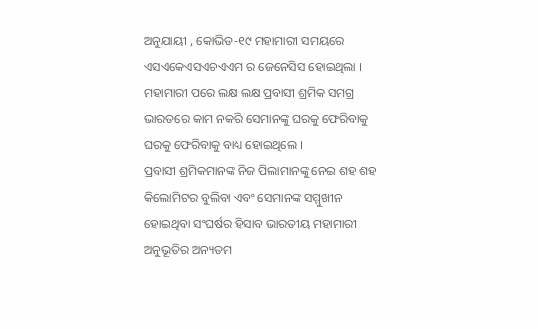ଅନୁଯାୟୀ , କୋଭିଡ-୧୯ ମହାମାରୀ ସମୟରେ ଏସଏକେଏସଏଚଏଏମ ର ଜେନେସିସ ହୋଇଥିଲା ।
ମହାମାରୀ ପରେ ଲକ୍ଷ ଲକ୍ଷ ପ୍ରବାସୀ ଶ୍ରମିକ ସମଗ୍ର ଭାରତରେ କାମ ନକରି ସେମାନଙ୍କୁ ଘରକୁ ଫେରିବାକୁ ଘରକୁ ଫେରିବାକୁ ବାଧ୍ୟ ହୋଇଥିଲେ ।
ପ୍ରବାସୀ ଶ୍ରମିକମାନଙ୍କ ନିଜ ପିଲାମାନଙ୍କୁ ନେଇ ଶହ ଶହ କିଲୋମିଟର ବୁଲିବା ଏବଂ ସେମାନଙ୍କ ସମ୍ମୁଖୀନ ହୋଇଥିବା ସଂଘର୍ଷର ହିସାବ ଭାରତୀୟ ମହାମାରୀ ଅନୁଭୂତିର ଅନ୍ୟତମ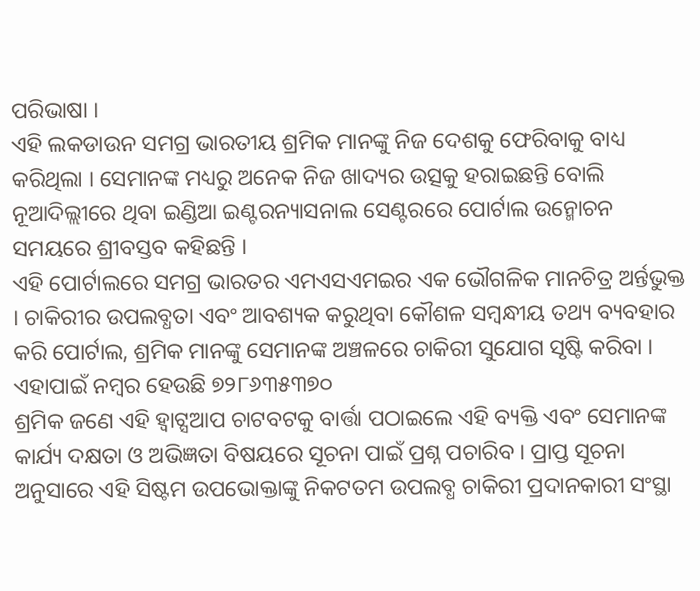ପରିଭାଷା ।
ଏହି ଲକଡାଉନ ସମଗ୍ର ଭାରତୀୟ ଶ୍ରମିକ ମାନଙ୍କୁ ନିଜ ଦେଶକୁ ଫେରିବାକୁ ବାଧ୍ୟ କରିଥିଲା । ସେମାନଙ୍କ ମଧ୍ୟରୁ ଅନେକ ନିଜ ଖାଦ୍ୟର ଉତ୍ସକୁ ହରାଇଛନ୍ତି ବୋଲି ନୂଆଦିଲ୍ଲୀରେ ଥିବା ଇଣ୍ଡିଆ ଇଣ୍ଟରନ୍ୟାସନାଲ ସେଣ୍ଟରରେ ପୋର୍ଟାଲ ଉନ୍ମୋଚନ ସମୟରେ ଶ୍ରୀବସ୍ତବ କହିଛନ୍ତି ।
ଏହି ପୋର୍ଟାଲରେ ସମଗ୍ର ଭାରତର ଏମଏସଏମଇର ଏକ ଭୌଗଳିକ ମାନଚିତ୍ର ଅର୍ନ୍ତଭୁକ୍ତ । ଚାକିରୀର ଉପଲବ୍ଧତା ଏବଂ ଆବଶ୍ୟକ କରୁଥିବା କୌଶଳ ସମ୍ବନ୍ଧୀୟ ତଥ୍ୟ ବ୍ୟବହାର କରି ପୋର୍ଟାଲ, ଶ୍ରମିକ ମାନଙ୍କୁ ସେମାନଙ୍କ ଅଞ୍ଚଳରେ ଚାକିରୀ ସୁଯୋଗ ସୃଷ୍ଟି କରିବା । ଏହାପାଇଁ ନମ୍ବର ହେଉଛି ୭୨୮୬୩୫୩୭୦
ଶ୍ରମିକ ଜଣେ ଏହି ହ୍ୱାଟ୍ସଆପ ଚାଟବଟକୁ ବାର୍ତ୍ତା ପଠାଇଲେ ଏହି ବ୍ୟକ୍ତି ଏବଂ ସେମାନଙ୍କ କାର୍ଯ୍ୟ ଦକ୍ଷତା ଓ ଅଭିଜ୍ଞତା ବିଷୟରେ ସୂଚନା ପାଇଁ ପ୍ରଶ୍ନ ପଚାରିବ । ପ୍ରାପ୍ତ ସୂଚନା ଅନୁସାରେ ଏହି ସିଷ୍ଟମ ଉପଭୋକ୍ତାଙ୍କୁ ନିକଟତମ ଉପଲବ୍ଧ ଚାକିରୀ ପ୍ରଦାନକାରୀ ସଂସ୍ଥା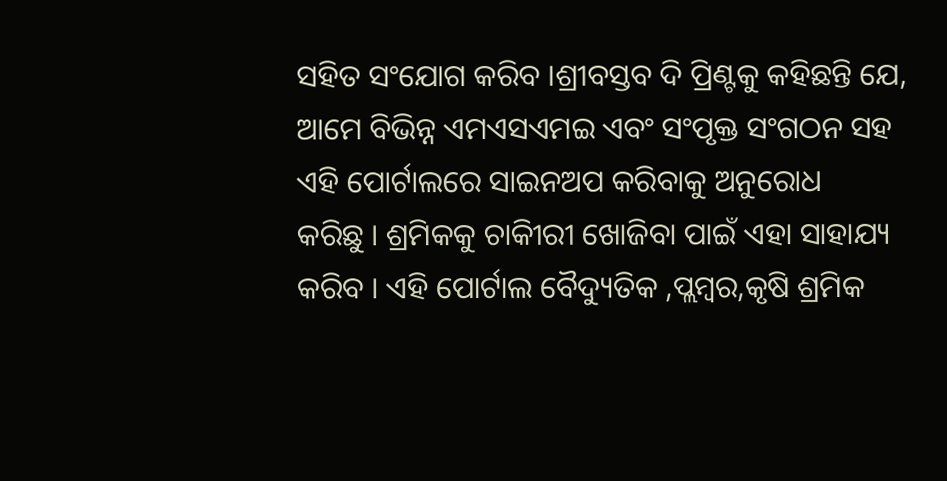ସହିତ ସଂଯୋଗ କରିବ ।ଶ୍ରୀବସ୍ତବ ଦି ପ୍ରିଣ୍ଟକୁ କହିଛନ୍ତି ଯେ, ଆମେ ବିଭିନ୍ନ ଏମଏସଏମଇ ଏବଂ ସଂପୃକ୍ତ ସଂଗଠନ ସହ ଏହି ପୋର୍ଟାଲରେ ସାଇନଅପ କରିବାକୁ ଅନୁରୋଧ
କରିଛୁ । ଶ୍ରମିକକୁ ଚାକିୀରୀ ଖୋଜିବା ପାଇଁ ଏହା ସାହାଯ୍ୟ କରିବ । ଏହି ପୋର୍ଟାଲ ବୈଦ୍ୟୁତିକ ,ପ୍ଲମ୍ବର,କୃଷି ଶ୍ରମିକ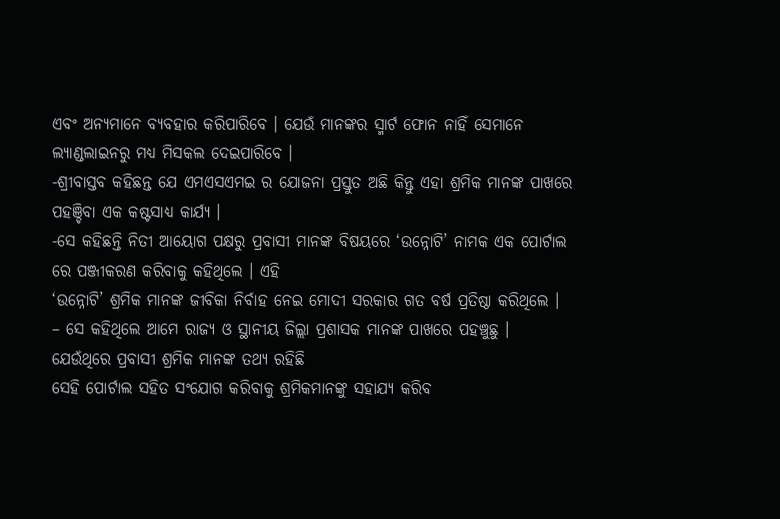ଏବଂ ଅନ୍ୟମାନେ ବ୍ୟବହାର କରିପାରିବେ । ଯେଉଁ ମାନଙ୍କର ସ୍ମାର୍ଟ ଫୋନ ନାହିଁ ସେମାନେ ଲ୍ୟାଣ୍ଡଲାଇନରୁ ମଧ୍ୟ ମିସକଲ ଦେଇପାରିବେ ।
-ଶ୍ରୀବାସ୍ତବ କହିଛନ୍ତ ଯେ ଏମଏସଏମଇ ର ଯୋଜନା ପ୍ରସ୍ତୁତ ଅଛି କିନ୍ତୁ ଏହା ଶ୍ରମିକ ମାନଙ୍କ ପାଖରେ ପହଞ୍ଚିବା ଏକ କଷ୍ଟସାଧ୍ୟ କାର୍ଯ୍ୟ ।
-ସେ କହିଛନ୍ତି ନିତୀ ଆୟୋଗ ପକ୍ଷରୁ ପ୍ରବାସୀ ମାନଙ୍କ ବିଷୟରେ ‘ଉନ୍ନୋଟି’ ନାମକ ଏକ ପୋର୍ଟାଲ ରେ ପଞ୍ଜୀକରଣ କରିବାକୁ କହିଥିଲେ । ଏହି
‘ଉନ୍ନୋଟି’ ଶ୍ରମିକ ମାନଙ୍କ ଜୀବିକା ନିର୍ବାହ ନେଇ ମୋଦୀ ସରକାର ଗତ ବର୍ଷ ପ୍ରତିଷ୍ଠା କରିଥିଲେ ।
– ସେ କହିଥିଲେ ଆମେ ରାଜ୍ୟ ଓ ସ୍ଥାନୀୟ ଜିଲ୍ଲା ପ୍ରଶାସକ ମାନଙ୍କ ପାଖରେ ପହଞ୍ଚୁଛୁ । ଯେଉଁଥିରେ ପ୍ରବାସୀ ଶ୍ରମିକ ମାନଙ୍କ ତଥ୍ୟ ରହିଛି
ସେହି ପୋର୍ଟାଲ ସହିତ ସଂଯୋଗ କରିବାକୁ ଶ୍ରମିକମାନଙ୍କୁ ସହାଯ୍ୟ କରିବ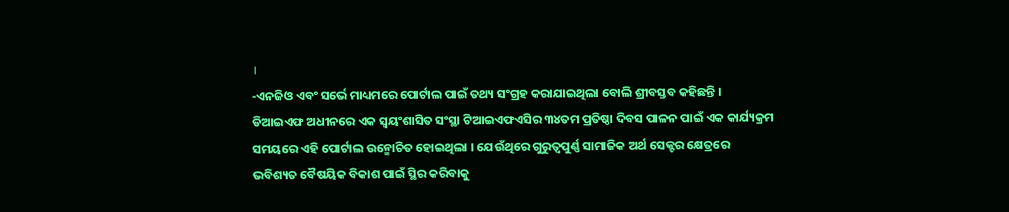।
-ଏନଜିଓ ଏବଂ ସର୍ଭେ ମାଧ୍ୟମରେ ପୋର୍ଟାଲ ପାଇଁ ତଥ୍ୟ ସଂଗ୍ରହ କରାଯାଇଥିଲା ବୋଲି ଶ୍ରୀବସ୍ତବ କହିଛନ୍ତି ।
ଡିଆଇଏଫ ଅଧୀନରେ ଏକ ସ୍ୱୟଂଶାସିତ ସଂସ୍ଥା ଟିଆଇଏଫଏସିର ୩୪ତମ ପ୍ରତିଷ୍ଠା ଦିବସ ପାଳନ ପାଇଁ ଏକ କାର୍ଯ୍ୟକ୍ରମ ସମୟରେ ଏହି ପୋର୍ଟାଲ ଉନ୍ମୋଚିତ ହୋଇଥିଲା । ଯେଉଁଥିରେ ଗୁରୁତ୍ୱପୁର୍ଣ୍ଣ ସାମାଜିକ ଅର୍ଥ ସେକ୍ଟର କ୍ଷେତ୍ରରେ ଭବିଶ୍ୟତ ବୈଷୟିକ ବିକାଶ ପାଇଁ ସ୍ଥିର କରିବାକୁ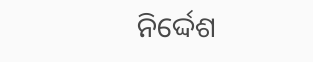ନିର୍ଦ୍ଦେଶ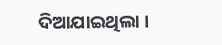ଦିଆଯାଇଥିଲା ।